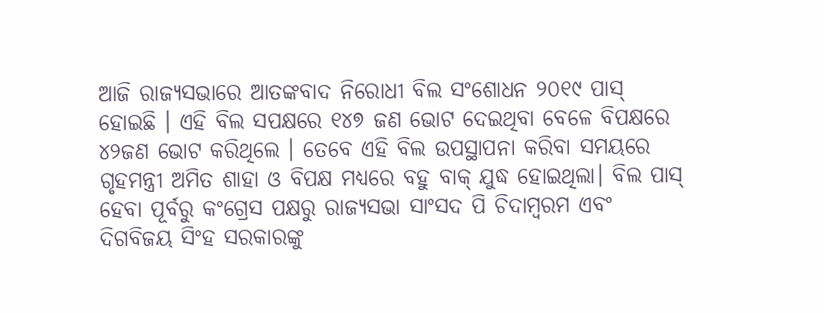ଆଜି ରାଜ୍ୟସଭାରେ ଆତଙ୍କବାଦ ନିରୋଧୀ ବିଲ ସଂଶୋଧନ ୨୦୧୯ ପାସ୍ ହୋଇଛି । ଏହି ବିଲ ସପକ୍ଷରେ ୧୪୭ ଜଣ ଭୋଟ ଦେଇଥିବା ବେଳେ ବିପକ୍ଷରେ ୪୨ଜଣ ଭୋଟ କରିଥିଲେ । ତେବେ ଏହି ବିଲ ଉପସ୍ଥାପନା କରିବା ସମୟରେ ଗୃହମନ୍ତ୍ରୀ ଅମିତ ଶାହା ଓ ବିପକ୍ଷ ମଧ୍ୟରେ ବହୁ ବାକ୍ ଯୁଦ୍ଧ ହୋଇଥିଲା। ବିଲ ପାସ୍ ହେବା ପୂର୍ବରୁ କଂଗ୍ରେସ ପକ୍ଷରୁ ରାଜ୍ୟସଭା ସାଂସଦ ପି ଚିଦାମ୍ବରମ ଏବଂ ଦିଗବିଜୟ ସିଂହ ସରକାରଙ୍କୁ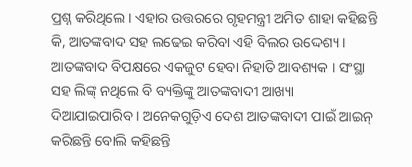ପ୍ରଶ୍ନ କରିଥିଲେ । ଏହାର ଉତ୍ତରରେ ଗୃହମନ୍ତ୍ରୀ ଅମିତ ଶାହା କହିଛନ୍ତି କି, ଆତଙ୍କବାଦ ସହ ଲଢେଇ କରିବା ଏହି ବିଲର ଉଦ୍ଦେଶ୍ୟ । ଆତଙ୍କବାଦ ବିପକ୍ଷରେ ଏକଜୁଟ ହେବା ନିହାତି ଆବଶ୍ୟକ । ସଂସ୍ଥା ସହ ଲିଙ୍କ୍ ନଥିଲେ ବି ବ୍ୟକ୍ତିଙ୍କୁ ଆତଙ୍କବାଦୀ ଆଖ୍ୟା ଦିଆଯାଇପାରିବ । ଅନେକଗୁଡ଼ିଏ ଦେଶ ଆତଙ୍କବାଦୀ ପାଇଁ ଆଇନ୍ କରିଛନ୍ତି ବୋଲି କହିଛନ୍ତି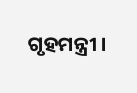ଗୃହମନ୍ତ୍ରୀ ।